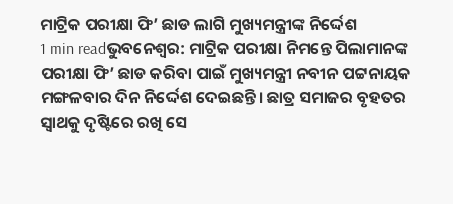ମାଟ୍ରିକ ପରୀକ୍ଷା ଫି’ ଛାଡ ଲାଗି ମୁଖ୍ୟମନ୍ତ୍ରୀଙ୍କ ନିର୍ଦ୍ଦେଶ
1 min readଭୁବନେଶ୍ବର: ମାଟ୍ରିକ ପରୀକ୍ଷା ନିମନ୍ତେ ପିଲାମାନଙ୍କ ପରୀକ୍ଷା ଫି’ ଛାଡ କରିବା ପାଇଁ ମୁଖ୍ୟମନ୍ତ୍ରୀ ନବୀନ ପଟ୍ଟନାୟକ ମଙ୍ଗଳବାର ଦିନ ନିର୍ଦ୍ଦେଶ ଦେଇଛନ୍ତି। ଛାତ୍ର ସମାଜର ବୃହତର ସ୍ବାଥକୁ ଦୃଷ୍ଟିରେ ରଖି ସେ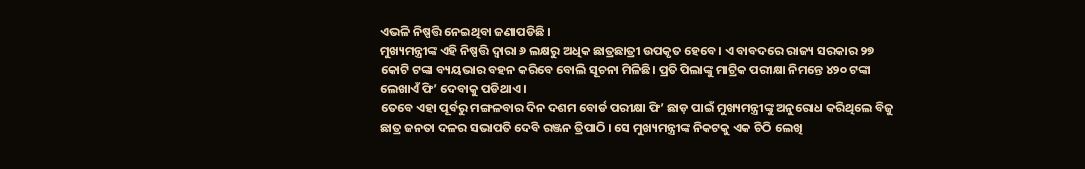ଏଭଳି ନିଷ୍ପତ୍ତି ନେଇଥିବା ଜଣାପଡିଛି ।
ମୁଖ୍ୟମନ୍ତ୍ରୀଙ୍କ ଏହି ନିଷ୍ପତ୍ତି ଦ୍ବାରା ୬ ଲକ୍ଷରୁ ଅଧିକ ଛାତ୍ରଛାତ୍ରୀ ଉପକୃତ ହେବେ। ଏ ବାବଦରେ ରାଜ୍ୟ ସରକାର ୨୭ କୋଟି ଟଙ୍କା ବ୍ୟୟଭାର ବହନ କରିବେ ବୋଲି ସୂଚନା ମିଳିଛି। ପ୍ରତି ପିଲାଙ୍କୁ ମାଟ୍ରିକ ପରୀକ୍ଷା ନିମନ୍ତେ ୪୨୦ ଟଙ୍କା ଲେଖାଏଁ ଫି’ ଦେବାକୁ ପଡିଥାଏ ।
ତେବେ ଏହା ପୂର୍ବରୁ ମଙ୍ଗଳବାର ଦିନ ଦଶମ ବୋର୍ଡ ପରୀକ୍ଷା ଫି’ ଛାଡ଼ ପାଇଁ ମୁଖ୍ୟମନ୍ତ୍ରୀଙ୍କୁ ଅନୁରୋଧ କରିଥିଲେ ବିଜୁ ଛାତ୍ର ଜନତା ଦଳର ସଭାପତି ଦେବି ରଞ୍ଜନ ତ୍ରିପାଠି । ସେ ମୁଖ୍ୟମନ୍ତ୍ରୀଙ୍କ ନିକଟକୁ ଏକ ଚିଠି ଲେଖି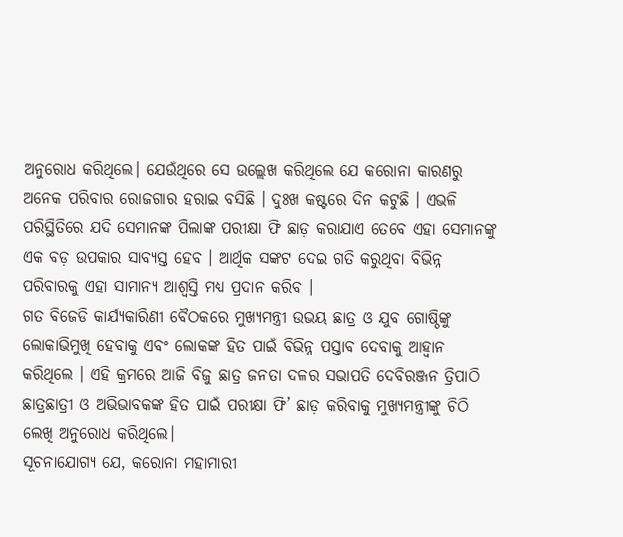ଅନୁରୋଧ କରିଥିଲେ। ଯେଉଁଥିରେ ସେ ଉଲ୍ଲେଖ କରିଥିଲେ ଯେ କରୋନା କାରଣରୁ ଅନେକ ପରିବାର ରୋଜଗାର ହରାଇ ବସିଛି । ଦୁଃଖ କଷ୍ଟରେ ଦିନ କଟୁଛି । ଏଭଳି ପରିସ୍ଥିତିରେ ଯଦି ସେମାନଙ୍କ ପିଲାଙ୍କ ପରୀକ୍ଷା ଫି ଛାଡ଼ କରାଯାଏ ତେବେ ଏହା ସେମାନଙ୍କୁ ଏକ ବଡ଼ ଉପକାର ସାବ୍ୟସ୍ତ ହେବ । ଆର୍ଥିକ ସଙ୍କଟ ଦେଇ ଗତି କରୁଥିବା ବିଭିନ୍ନ ପରିବାରକୁ ଏହା ସାମାନ୍ୟ ଆଶ୍ୱସ୍ତି ମଧ୍ୟ ପ୍ରଦାନ କରିବ ।
ଗତ ବିଜେଡି କାର୍ଯ୍ୟକାରିଣୀ ବୈଠକରେ ମୁଖ୍ୟମନ୍ତ୍ରୀ ଉଭୟ ଛାତ୍ର ଓ ଯୁବ ଗୋଷ୍ଠିଙ୍କୁ ଲୋକାଭିମୁଖି ହେବାକୁ ଏବଂ ଲୋକଙ୍କ ହିତ ପାଇଁ ବିଭିନ୍ନ ପସ୍ତାବ ଦେବାକୁ ଆହ୍ୱାନ କରିଥିଲେ । ଏହି କ୍ରମରେ ଆଜି ବିଜୁ ଛାତ୍ର ଜନତା ଦଳର ସଭାପତି ଦେବିରଞ୍ଜନ ତ୍ରିପାଠି ଛାତ୍ରଛାତ୍ରୀ ଓ ଅଭିଭାବକଙ୍କ ହିତ ପାଇଁ ପରୀକ୍ଷା ଫି’ ଛାଡ଼ କରିବାକୁ ମୁଖ୍ୟମନ୍ତ୍ରୀଙ୍କୁ ଚିଠି ଲେଖି ଅନୁରୋଧ କରିଥିଲେ।
ସୂଚନାଯୋଗ୍ୟ ଯେ, କରୋନା ମହାମାରୀ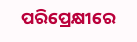ପରିପ୍ରେକ୍ଷୀରେ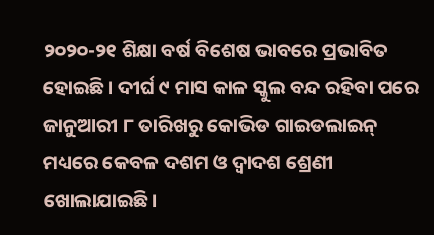୨୦୨୦-୨୧ ଶିକ୍ଷା ବର୍ଷ ବିଶେଷ ଭାବରେ ପ୍ରଭାବିତ ହୋଇଛି । ଦୀର୍ଘ ୯ ମାସ କାଳ ସ୍କୁଲ ବନ୍ଦ ରହିବା ପରେ ଜାନୁଆରୀ ୮ ତାରିଖରୁ କୋଭିଡ ଗାଇଡଲାଇନ୍ ମଧ୍ୟରେ କେବଳ ଦଶମ ଓ ଦ୍ବାଦଶ ଶ୍ରେଣୀ ଖୋଲାଯାଇଛି।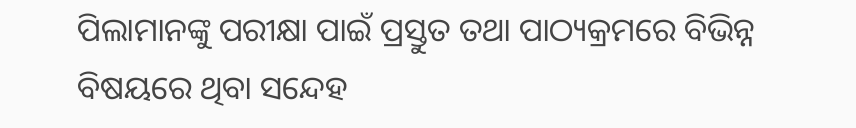ପିଲାମାନଙ୍କୁ ପରୀକ୍ଷା ପାଇଁ ପ୍ରସ୍ତୁତ ତଥା ପାଠ୍ୟକ୍ରମରେ ବିଭିନ୍ନ ବିଷୟରେ ଥିବା ସନ୍ଦେହ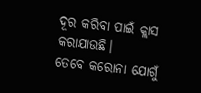ଦୂର କରିବା ପାଇଁ କ୍ଲାସ କରାଯାଉଛି।
ତେବେ କରୋନା ଯୋଗୁଁ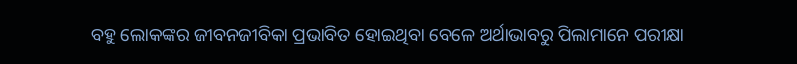ବହୁ ଲୋକଙ୍କର ଜୀବନଜୀବିକା ପ୍ରଭାବିତ ହୋଇଥିବା ବେଳେ ଅର୍ଥାଭାବରୁ ପିଲାମାନେ ପରୀକ୍ଷା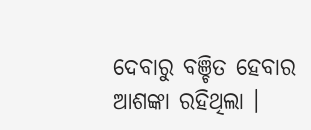ଦେବାରୁ ବଞ୍ଚିତ ହେବାର ଆଶଙ୍କା ରହିଥିଲା ।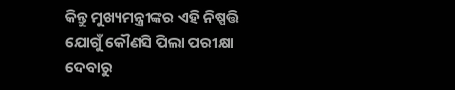କିନ୍ତୁ ମୁଖ୍ୟମନ୍ତ୍ରୀଙ୍କର ଏହି ନିଷ୍ପତ୍ତି ଯୋଗୁଁ କୌଣସି ପିଲା ପରୀକ୍ଷା ଦେବାରୁ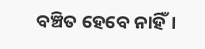ବଞ୍ଚିତ ହେବେ ନାହିଁ।